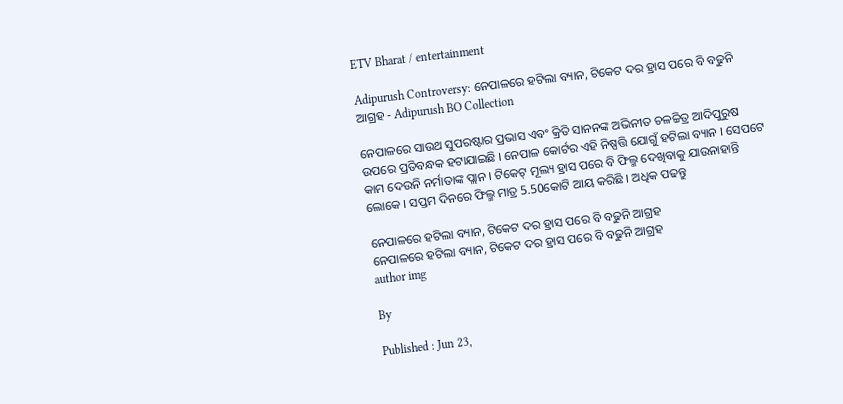ETV Bharat / entertainment

Adipurush Controversy: ନେପାଳରେ ହଟିଲା ବ୍ୟାନ, ଟିକେଟ ଦର ହ୍ରାସ ପରେ ବି ବଢୁନି ଆଗ୍ରହ - Adipurush BO Collection

ନେପାଳରେ ସାଉଥ ସୁପରଷ୍ଟାର ପ୍ରଭାସ ଏବଂ କ୍ରିତି ସାନନଙ୍କ ଅଭିନୀତ ଚଳଚ୍ଚିତ୍ର ଆଦିପୁରୁଷ ଉପରେ ପ୍ରତିବନ୍ଧକ ହଟାଯାଇଛି । ନେପାଳ କୋର୍ଟର ଏହି ନିଷ୍ପତ୍ତି ଯୋଗୁଁ ହଟିଲା ବ୍ୟାନ । ସେପଟେ କାମ ଦେଉନି ନର୍ମାତାଙ୍କ ପ୍ଲାନ । ଟିକେଟ୍ ମୂଲ୍ୟ ହ୍ରାସ ପରେ ବି ଫିଲ୍ମ ଦେଖିବାକୁ ଯାଉନାହାନ୍ତି ଲୋକେ । ସପ୍ତମ ଦିନରେ ଫିଲ୍ମ ମାତ୍ର 5.50କୋଟି ଆୟ କରିଛି । ଅଧିକ ପଢନ୍ତୁ

ନେପାଳରେ ହଟିଲା ବ୍ୟାନ, ଟିକେଟ ଦର ହ୍ରାସ ପରେ ବି ବଢୁନି ଆଗ୍ରହ
ନେପାଳରେ ହଟିଲା ବ୍ୟାନ, ଟିକେଟ ଦର ହ୍ରାସ ପରେ ବି ବଢୁନି ଆଗ୍ରହ
author img

By

Published : Jun 23,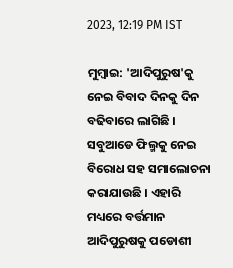2023, 12:19 PM IST

ମୁମ୍ବାଇ: 'ଆଦିପୁରୁଷ'କୁ ନେଇ ବିବାଦ ଦିନକୁ ଦିନ ବଢିବାରେ ଲାଗିଛି । ସବୁଆଡେ ଫିଲ୍ମକୁ ନେଇ ବିରୋଧ ସହ ସମାଲୋଚନା କରାଯାଉଛି । ଏହାରି ମଧ୍ୟରେ ବର୍ତ୍ତମାନ ଆଦିପୁରୁଷକୁ ପଡୋଶୀ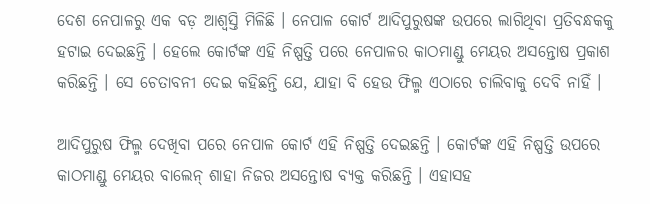ଦେଶ ନେପାଳରୁ ଏକ ବଡ଼ ଆଶ୍ବସ୍ତି ମିଳିଛି । ନେପାଳ କୋର୍ଟ ଆଦିପୁରୁଷଙ୍କ ଉପରେ ଲାଗିଥିବା ପ୍ରତିବନ୍ଧକକୁ ହଟାଇ ଦେଇଛନ୍ତି । ହେଲେ କୋର୍ଟଙ୍କ ଏହି ନିଷ୍ପତ୍ତି ପରେ ନେପାଳର କାଠମାଣ୍ଡୁ ମେୟର ଅସନ୍ତୋଷ ପ୍ରକାଶ କରିଛନ୍ତି । ସେ ଚେତାବନୀ ଦେଇ କହିଛନ୍ତି ଯେ, ଯାହା ବି ହେଉ ଫିଲ୍ମ ଏଠାରେ ଚାଲିବାକୁ ଦେବି ନାହିଁ ।

ଆଦିପୁରୁଷ ଫିଲ୍ମ ଦେଖିବା ପରେ ନେପାଳ କୋର୍ଟ ଏହି ନିଷ୍ପତ୍ତି ଦେଇଛନ୍ତି । କୋର୍ଟଙ୍କ ଏହି ନିଷ୍ପତ୍ତି ଉପରେ କାଠମାଣ୍ଡୁ ମେୟର ବାଲେନ୍ ଶାହା ନିଜର ଅସନ୍ତୋଷ ବ୍ୟକ୍ତ କରିଛନ୍ତି । ଏହାସହ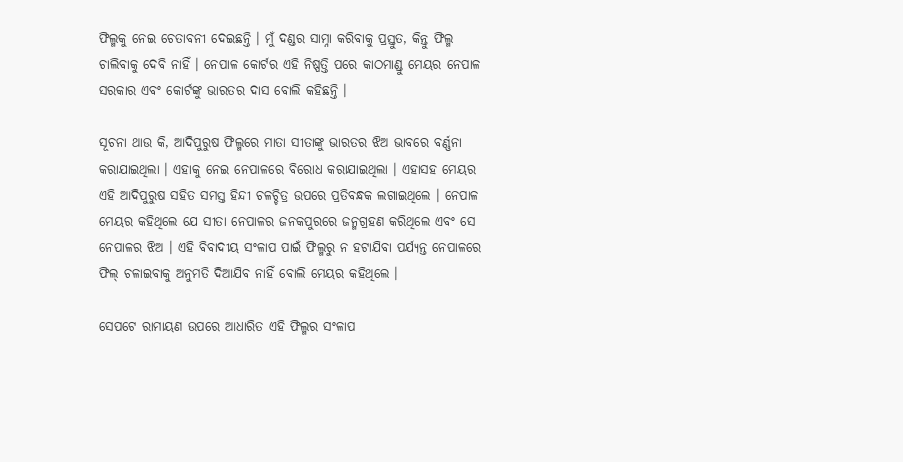ଫିଲ୍ମକୁ ନେଇ ଚେତାବନୀ ଦେଇଛନ୍ତି । ମୁଁ ଦଣ୍ଡର ସାମ୍ନା କରିବାକୁ ପ୍ରସ୍ତୁତ, କିନ୍ତୁ ଫିଲ୍ମ ଚାଲିବାକୁ ଦେବି ନାହିଁ । ନେପାଳ କୋର୍ଟର ଏହି ନିଷ୍ପତ୍ତି ପରେ କାଠମାଣ୍ଡୁ ମେୟର ନେପାଳ ସରକାର ଏବଂ କୋର୍ଟଙ୍କୁ ଭାରତର ଦାସ ବୋଲି କହିଛନ୍ତି ।

ସୂଚନା ଥାଉ କି, ଆଦିପୁରୁଷ ଫିଲ୍ମରେ ମାତା ସୀତାଙ୍କୁ ଭାରତର ଝିଅ ଭାବରେ ବର୍ଣ୍ଣନା କରାଯାଇଥିଲା । ଏହାକୁ ନେଇ ନେପାଳରେ ବିରୋଧ କରାଯାଇଥିଲା । ଏହାସହ ମେୟର ଏହି ଆଦିପୁରୁଷ ସହିତ ସମସ୍ତ ହିନ୍ଦୀ ଚଳଚ୍ଚିତ୍ର ଉପରେ ପ୍ରତିବନ୍ଧକ ଲଗାଇଥିଲେ । ନେପାଳ ମେୟର କହିଥିଲେ ଯେ ସୀତା ନେପାଳର ଜନକପୁରରେ ଜନ୍ମଗ୍ରହଣ କରିଥିଲେ ଏବଂ ସେ ନେପାଳର ଝିଅ । ଏହି ବିବାଦୀୟ ସଂଳାପ ପାଇଁ ଫିଲ୍ମରୁ ନ ହଟାଯିବା ପର୍ଯ୍ୟନ୍ତ ନେପାଳରେ ଫିଲ୍ ଚଳାଇବାକୁ ଅନୁମତି ଦିଆଯିବ ନାହିଁ ବୋଲି ମେୟର କହିଥିଲେ ।

ସେପଟେ ରାମାୟଣ ଉପରେ ଆଧାରିତ ଏହି ଫିଲ୍ମର ସଂଳାପ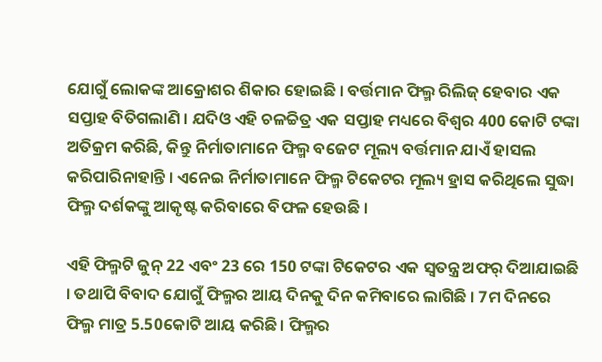ଯୋଗୁଁ ଲୋକଙ୍କ ଆକ୍ରୋଶର ଶିକାର ହୋଇଛି । ବର୍ତ୍ତମାନ ଫିଲ୍ମ ରିଲିଜ୍ ହେବାର ଏକ ସପ୍ତାହ ବିତିଗଲାଣି । ଯଦିଓ ଏହି ଚଳଚ୍ଚିତ୍ର ଏକ ସପ୍ତାହ ମଧ୍ୟରେ ବିଶ୍ବର 400 କୋଟି ଟଙ୍କା ଅତିକ୍ରମ କରିଛି, କିନ୍ତୁ ନିର୍ମାତାମାନେ ଫିଲ୍ମ ବଜେଟ ମୂଲ୍ୟ ବର୍ତ୍ତମାନ ଯାଏଁ ହାସଲ କରିପାରିନାହାନ୍ତି । ଏନେଇ ନିର୍ମାତାମାନେ ଫିଲ୍ମ ଟିକେଟର ମୂଲ୍ୟ ହ୍ରାସ କରିଥିଲେ ସୁଦ୍ଧା ଫିଲ୍ମ ଦର୍ଶକଙ୍କୁ ଆକୃଷ୍ଟ କରିବାରେ ବିଫଳ ହେଉଛି ।

ଏହି ଫିଲ୍ମଟି ଜୁନ୍ 22 ଏବଂ 23 ରେ 150 ଟଙ୍କା ଟିକେଟର ଏକ ସ୍ୱତନ୍ତ୍ର ଅଫର୍ ଦିଆଯାଇଛି । ତଥାପି ବିବାଦ ଯୋଗୁଁ ଫିଲ୍ମର ଆୟ ଦିନକୁ ଦିନ କମିବାରେ ଲାଗିଛି । 7ମ ଦିନରେ ଫିଲ୍ମ ମାତ୍ର 5.50କୋଟି ଆୟ କରିଛି। ଫିଲ୍ମର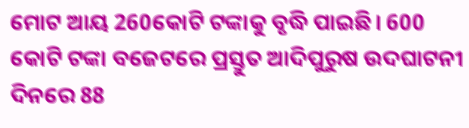ମୋଟ ଆୟ 260କୋଟି ଟଙ୍କାକୁ ବୃଦ୍ଧି ପାଇଛି। 600 କୋଟି ଟଙ୍କା ବଜେଟରେ ପ୍ରସ୍ତୁତ ଆଦିପୁରୁଷ ଉଦଘାଟନୀ ଦିନରେ 88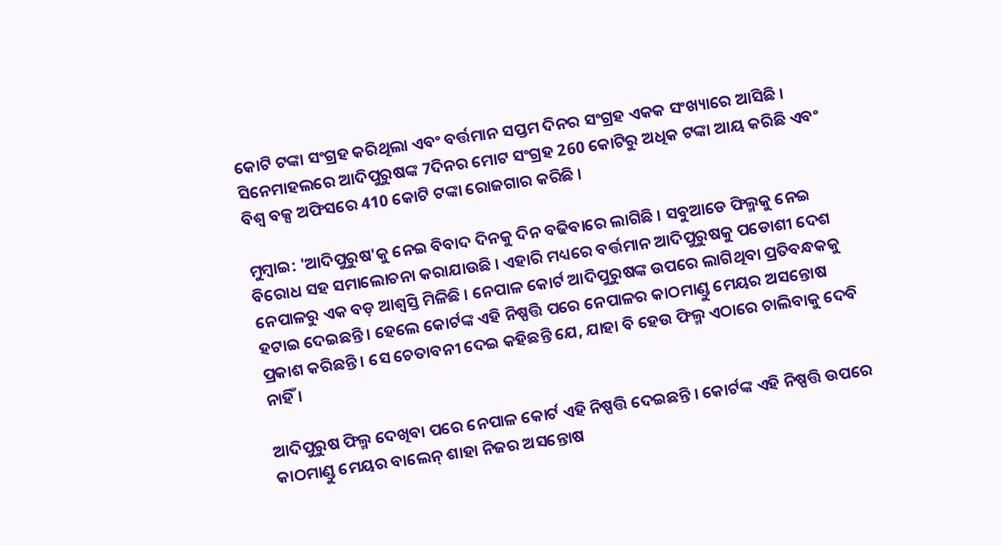କୋଟି ଟଙ୍କା ସଂଗ୍ରହ କରିଥିଲା ଏବଂ ବର୍ତ୍ତମାନ ସପ୍ତମ ଦିନର ସଂଗ୍ରହ ଏକକ ସଂଖ୍ୟାରେ ଆସିଛି । ସିନେମାହଲରେ ଆଦିପୁରୁଷଙ୍କ 7ଦିନର ମୋଟ ସଂଗ୍ରହ 260 କୋଟିରୁ ଅଧିକ ଟଙ୍କା ଆୟ କରିଛି ଏବଂ ବିଶ୍ବ ବକ୍ସ ଅଫିସରେ 410 କୋଟି ଟଙ୍କା ରୋଜଗାର କରିଛି ।

ମୁମ୍ବାଇ: 'ଆଦିପୁରୁଷ'କୁ ନେଇ ବିବାଦ ଦିନକୁ ଦିନ ବଢିବାରେ ଲାଗିଛି । ସବୁଆଡେ ଫିଲ୍ମକୁ ନେଇ ବିରୋଧ ସହ ସମାଲୋଚନା କରାଯାଉଛି । ଏହାରି ମଧ୍ୟରେ ବର୍ତ୍ତମାନ ଆଦିପୁରୁଷକୁ ପଡୋଶୀ ଦେଶ ନେପାଳରୁ ଏକ ବଡ଼ ଆଶ୍ବସ୍ତି ମିଳିଛି । ନେପାଳ କୋର୍ଟ ଆଦିପୁରୁଷଙ୍କ ଉପରେ ଲାଗିଥିବା ପ୍ରତିବନ୍ଧକକୁ ହଟାଇ ଦେଇଛନ୍ତି । ହେଲେ କୋର୍ଟଙ୍କ ଏହି ନିଷ୍ପତ୍ତି ପରେ ନେପାଳର କାଠମାଣ୍ଡୁ ମେୟର ଅସନ୍ତୋଷ ପ୍ରକାଶ କରିଛନ୍ତି । ସେ ଚେତାବନୀ ଦେଇ କହିଛନ୍ତି ଯେ, ଯାହା ବି ହେଉ ଫିଲ୍ମ ଏଠାରେ ଚାଲିବାକୁ ଦେବି ନାହିଁ ।

ଆଦିପୁରୁଷ ଫିଲ୍ମ ଦେଖିବା ପରେ ନେପାଳ କୋର୍ଟ ଏହି ନିଷ୍ପତ୍ତି ଦେଇଛନ୍ତି । କୋର୍ଟଙ୍କ ଏହି ନିଷ୍ପତ୍ତି ଉପରେ କାଠମାଣ୍ଡୁ ମେୟର ବାଲେନ୍ ଶାହା ନିଜର ଅସନ୍ତୋଷ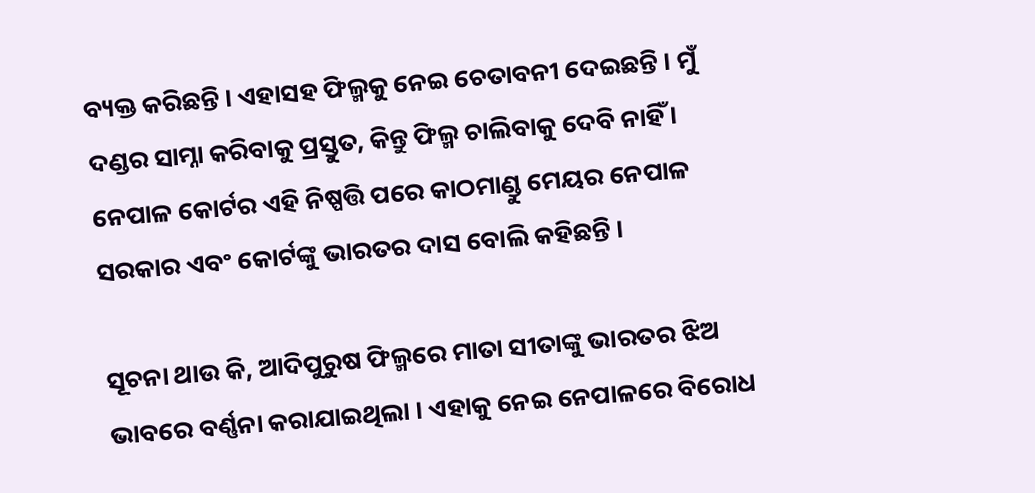ବ୍ୟକ୍ତ କରିଛନ୍ତି । ଏହାସହ ଫିଲ୍ମକୁ ନେଇ ଚେତାବନୀ ଦେଇଛନ୍ତି । ମୁଁ ଦଣ୍ଡର ସାମ୍ନା କରିବାକୁ ପ୍ରସ୍ତୁତ, କିନ୍ତୁ ଫିଲ୍ମ ଚାଲିବାକୁ ଦେବି ନାହିଁ । ନେପାଳ କୋର୍ଟର ଏହି ନିଷ୍ପତ୍ତି ପରେ କାଠମାଣ୍ଡୁ ମେୟର ନେପାଳ ସରକାର ଏବଂ କୋର୍ଟଙ୍କୁ ଭାରତର ଦାସ ବୋଲି କହିଛନ୍ତି ।

ସୂଚନା ଥାଉ କି, ଆଦିପୁରୁଷ ଫିଲ୍ମରେ ମାତା ସୀତାଙ୍କୁ ଭାରତର ଝିଅ ଭାବରେ ବର୍ଣ୍ଣନା କରାଯାଇଥିଲା । ଏହାକୁ ନେଇ ନେପାଳରେ ବିରୋଧ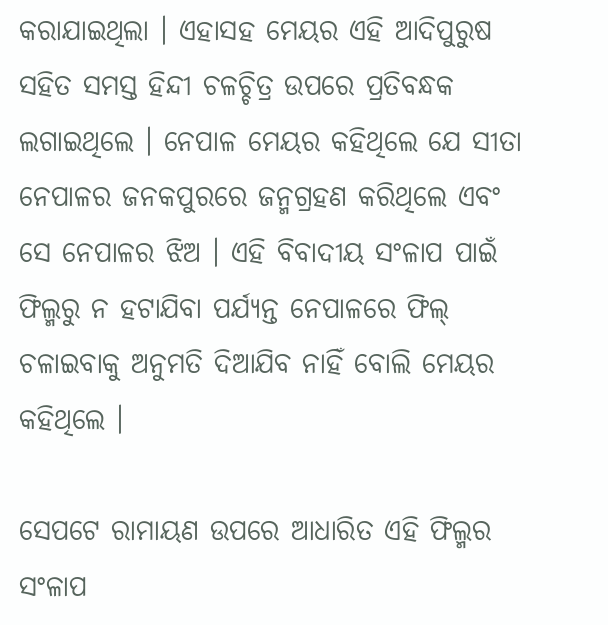କରାଯାଇଥିଲା । ଏହାସହ ମେୟର ଏହି ଆଦିପୁରୁଷ ସହିତ ସମସ୍ତ ହିନ୍ଦୀ ଚଳଚ୍ଚିତ୍ର ଉପରେ ପ୍ରତିବନ୍ଧକ ଲଗାଇଥିଲେ । ନେପାଳ ମେୟର କହିଥିଲେ ଯେ ସୀତା ନେପାଳର ଜନକପୁରରେ ଜନ୍ମଗ୍ରହଣ କରିଥିଲେ ଏବଂ ସେ ନେପାଳର ଝିଅ । ଏହି ବିବାଦୀୟ ସଂଳାପ ପାଇଁ ଫିଲ୍ମରୁ ନ ହଟାଯିବା ପର୍ଯ୍ୟନ୍ତ ନେପାଳରେ ଫିଲ୍ ଚଳାଇବାକୁ ଅନୁମତି ଦିଆଯିବ ନାହିଁ ବୋଲି ମେୟର କହିଥିଲେ ।

ସେପଟେ ରାମାୟଣ ଉପରେ ଆଧାରିତ ଏହି ଫିଲ୍ମର ସଂଳାପ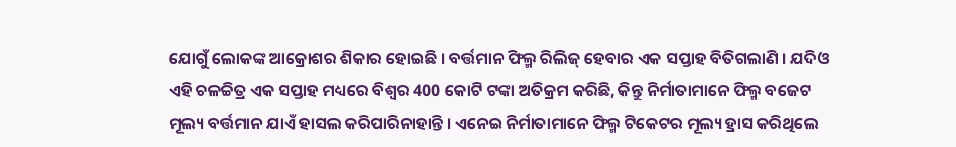ଯୋଗୁଁ ଲୋକଙ୍କ ଆକ୍ରୋଶର ଶିକାର ହୋଇଛି । ବର୍ତ୍ତମାନ ଫିଲ୍ମ ରିଲିଜ୍ ହେବାର ଏକ ସପ୍ତାହ ବିତିଗଲାଣି । ଯଦିଓ ଏହି ଚଳଚ୍ଚିତ୍ର ଏକ ସପ୍ତାହ ମଧ୍ୟରେ ବିଶ୍ବର 400 କୋଟି ଟଙ୍କା ଅତିକ୍ରମ କରିଛି, କିନ୍ତୁ ନିର୍ମାତାମାନେ ଫିଲ୍ମ ବଜେଟ ମୂଲ୍ୟ ବର୍ତ୍ତମାନ ଯାଏଁ ହାସଲ କରିପାରିନାହାନ୍ତି । ଏନେଇ ନିର୍ମାତାମାନେ ଫିଲ୍ମ ଟିକେଟର ମୂଲ୍ୟ ହ୍ରାସ କରିଥିଲେ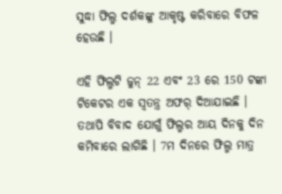ସୁଦ୍ଧା ଫିଲ୍ମ ଦର୍ଶକଙ୍କୁ ଆକୃଷ୍ଟ କରିବାରେ ବିଫଳ ହେଉଛି ।

ଏହି ଫିଲ୍ମଟି ଜୁନ୍ 22 ଏବଂ 23 ରେ 150 ଟଙ୍କା ଟିକେଟର ଏକ ସ୍ୱତନ୍ତ୍ର ଅଫର୍ ଦିଆଯାଇଛି । ତଥାପି ବିବାଦ ଯୋଗୁଁ ଫିଲ୍ମର ଆୟ ଦିନକୁ ଦିନ କମିବାରେ ଲାଗିଛି । 7ମ ଦିନରେ ଫିଲ୍ମ ମାତ୍ର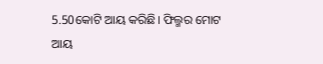5.50କୋଟି ଆୟ କରିଛି। ଫିଲ୍ମର ମୋଟ ଆୟ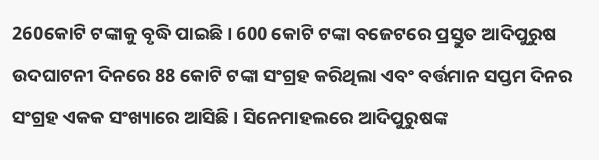260କୋଟି ଟଙ୍କାକୁ ବୃଦ୍ଧି ପାଇଛି। 600 କୋଟି ଟଙ୍କା ବଜେଟରେ ପ୍ରସ୍ତୁତ ଆଦିପୁରୁଷ ଉଦଘାଟନୀ ଦିନରେ 88 କୋଟି ଟଙ୍କା ସଂଗ୍ରହ କରିଥିଲା ଏବଂ ବର୍ତ୍ତମାନ ସପ୍ତମ ଦିନର ସଂଗ୍ରହ ଏକକ ସଂଖ୍ୟାରେ ଆସିଛି । ସିନେମାହଲରେ ଆଦିପୁରୁଷଙ୍କ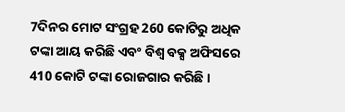7ଦିନର ମୋଟ ସଂଗ୍ରହ 260 କୋଟିରୁ ଅଧିକ ଟଙ୍କା ଆୟ କରିଛି ଏବଂ ବିଶ୍ବ ବକ୍ସ ଅଫିସରେ 410 କୋଟି ଟଙ୍କା ରୋଜଗାର କରିଛି ।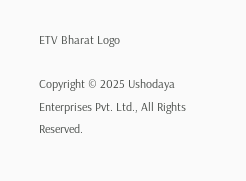ETV Bharat Logo

Copyright © 2025 Ushodaya Enterprises Pvt. Ltd., All Rights Reserved.